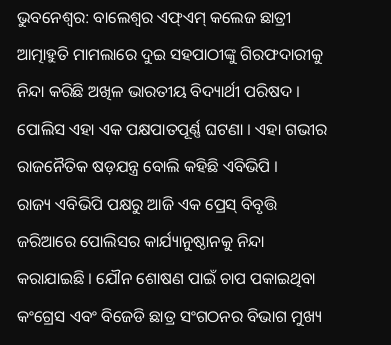ଭୁବନେଶ୍ୱର: ବାଲେଶ୍ୱର ଏଫ୍ଏମ୍ କଲେଜ ଛାତ୍ରୀ ଆତ୍ମାହୁତି ମାମଲାରେ ଦୁଇ ସହପାଠୀଙ୍କୁ ଗିରଫଦାରୀକୁ ନିନ୍ଦା କରିଛି ଅଖିଳ ଭାରତୀୟ ବିଦ୍ୟାର୍ଥୀ ପରିଷଦ । ପୋଲିସ ଏହା ଏକ ପକ୍ଷପାତପୂର୍ଣ୍ଣ ଘଟଣା । ଏହା ଗଭୀର ରାଜନୈତିକ ଷଡ଼ଯନ୍ତ୍ର ବୋଲି କହିଛି ଏବିଭିପି ।
ରାଜ୍ୟ ଏବିଭିପି ପକ୍ଷରୁ ଆଜି ଏକ ପ୍ରେସ୍ ବିବୃତ୍ତି ଜରିଆରେ ପୋଲିସର କାର୍ଯ୍ୟାନୁଷ୍ଠାନକୁ ନିନ୍ଦା କରାଯାଇଛି । ଯୌନ ଶୋଷଣ ପାଇଁ ଚାପ ପକାଇଥିବା କଂଗ୍ରେସ ଏବଂ ବିଜେଡି ଛାତ୍ର ସଂଗଠନର ବିଭାଗ ମୁଖ୍ୟ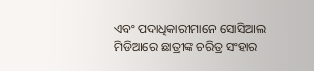ଏବଂ ପଦାଧିକାରୀମାନେ ସୋସିଆଲ ମିଡିଆରେ ଛାତ୍ରୀଙ୍କ ଚରିତ୍ର ସଂହାର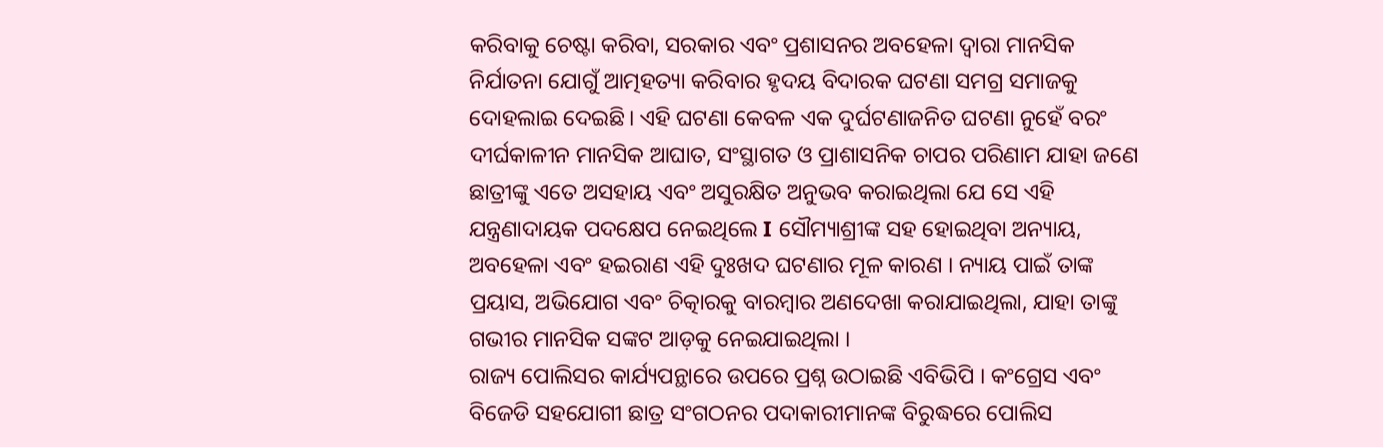କରିବାକୁ ଚେଷ୍ଟା କରିବା, ସରକାର ଏବଂ ପ୍ରଶାସନର ଅବହେଳା ଦ୍ୱାରା ମାନସିକ ନିର୍ଯାତନା ଯୋଗୁଁ ଆତ୍ମହତ୍ୟା କରିବାର ହୃଦୟ ବିଦାରକ ଘଟଣା ସମଗ୍ର ସମାଜକୁ ଦୋହଲାଇ ଦେଇଛି। ଏହି ଘଟଣା କେବଳ ଏକ ଦୁର୍ଘଟଣାଜନିତ ଘଟଣା ନୁହେଁ ବରଂ ଦୀର୍ଘକାଳୀନ ମାନସିକ ଆଘାତ, ସଂସ୍ଥାଗତ ଓ ପ୍ରାଶାସନିକ ଚାପର ପରିଣାମ ଯାହା ଜଣେ ଛାତ୍ରୀଙ୍କୁ ଏତେ ଅସହାୟ ଏବଂ ଅସୁରକ୍ଷିତ ଅନୁଭବ କରାଇଥିଲା ଯେ ସେ ଏହି ଯନ୍ତ୍ରଣାଦାୟକ ପଦକ୍ଷେପ ନେଇଥିଲେ I ସୌମ୍ୟାଶ୍ରୀଙ୍କ ସହ ହୋଇଥିବା ଅନ୍ୟାୟ, ଅବହେଳା ଏବଂ ହଇରାଣ ଏହି ଦୁଃଖଦ ଘଟଣାର ମୂଳ କାରଣ । ନ୍ୟାୟ ପାଇଁ ତାଙ୍କ ପ୍ରୟାସ, ଅଭିଯୋଗ ଏବଂ ଚିତ୍କାରକୁ ବାରମ୍ବାର ଅଣଦେଖା କରାଯାଇଥିଲା, ଯାହା ତାଙ୍କୁ ଗଭୀର ମାନସିକ ସଙ୍କଟ ଆଡ଼କୁ ନେଇଯାଇଥିଲା ।
ରାଜ୍ୟ ପୋଲିସର କାର୍ଯ୍ୟପନ୍ଥାରେ ଉପରେ ପ୍ରଶ୍ନ ଉଠାଇଛି ଏବିଭିପି । କଂଗ୍ରେସ ଏବଂ ବିଜେଡି ସହଯୋଗୀ ଛାତ୍ର ସଂଗଠନର ପଦାକାରୀମାନଙ୍କ ବିରୁଦ୍ଧରେ ପୋଲିସ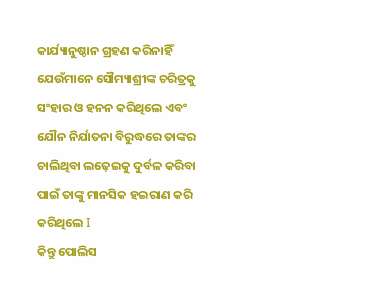କାର୍ଯ୍ୟାନୁଷ୍ଠାନ ଗ୍ରହଣ କରିନାହିଁ ଯେଉଁମାନେ ସୌମ୍ୟାଶ୍ରୀଙ୍କ ଚରିତ୍ରକୁ ସଂହାର ଓ ହନନ କରିଥିଲେ ଏବଂ ଯୌନ ନିର୍ଯାତନା ବିରୁଦ୍ଧରେ ତାଙ୍କର ଚାଲିଥିବା ଲଢ଼େଇକୁ ଦୁର୍ବଳ କରିବା ପାଇଁ ତାଙ୍କୁ ମାନସିକ ହଇରାଣ କରି କରିଥିଲେ I
କିନ୍ତୁ ପୋଲିସ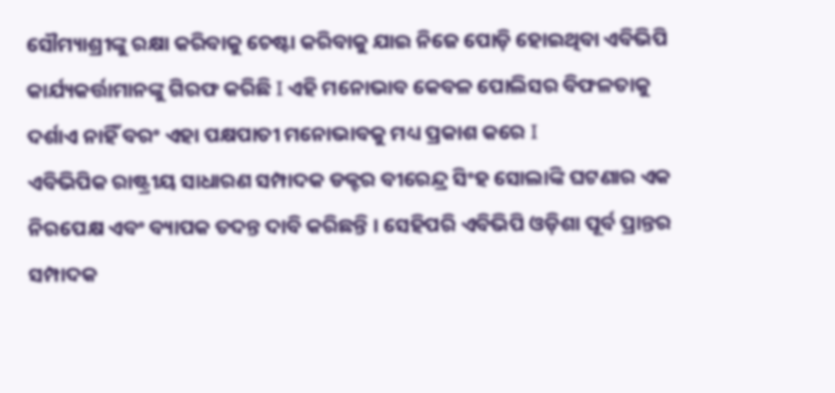ସୌମ୍ୟାଶ୍ରୀଙ୍କୁ ରକ୍ଷା କରିବାକୁ ଚେଷ୍ଟା କରିବାକୁ ଯାଇ ନିଜେ ପୋଡ଼ି ହୋଇଥିବା ଏବିଭିପି କାର୍ଯ୍ୟକର୍ତ୍ତାମାନଙ୍କୁ ଗିରଫ କରିଛି I ଏହି ମନୋଭାବ କେବଳ ପୋଲିସର ବିଫଳତାକୁ ଦର୍ଶାଏ ନାହିଁ ବରଂ ଏହା ପକ୍ଷପାତୀ ମନୋଭାବକୁ ମଧ୍ୟ ପ୍ରକାଶ କରେ I
ଏବିଭିପିକ ରାଷ୍ଟ୍ରୀୟ ସାଧାରଣ ସମ୍ପାଦକ ଡକ୍ଟର ବୀରେନ୍ଦ୍ର ସିଂହ ସୋଲାଙ୍କି ଘଟଣାର ଏକ ନିରପେକ୍ଷ ଏବଂ ବ୍ୟାପକ ତଦନ୍ତ ଦାବି କରିଛନ୍ତି । ସେହିପରି ଏବିଭିପି ଓଡ଼ିଶା ପୂର୍ବ ପ୍ରାନ୍ତର ସମ୍ପାଦକ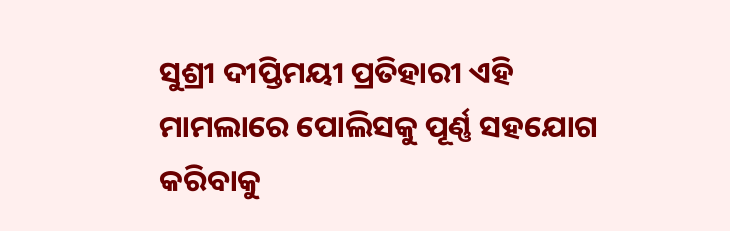ସୁଶ୍ରୀ ଦୀପ୍ତିମୟୀ ପ୍ରତିହାରୀ ଏହି ମାମଲାରେ ପୋଲିସକୁ ପୂର୍ଣ୍ଣ ସହଯୋଗ କରିବାକୁ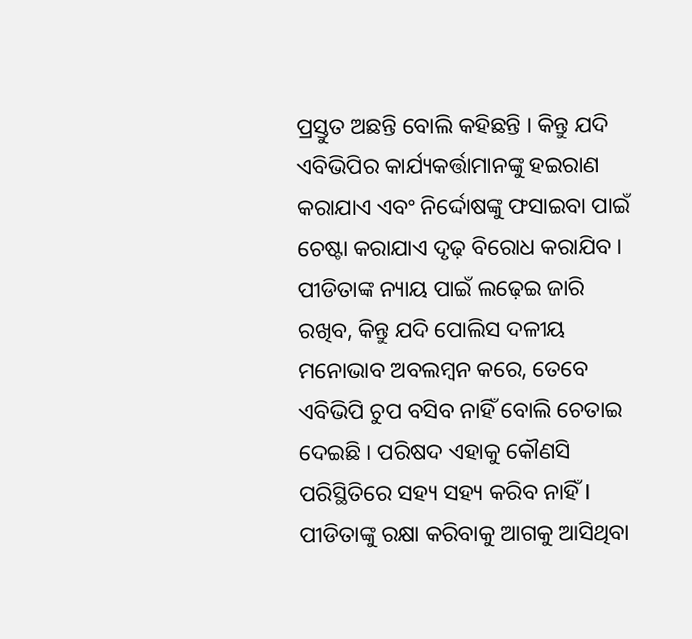ପ୍ରସ୍ତୁତ ଅଛନ୍ତି ବୋଲି କହିଛନ୍ତି । କିନ୍ତୁ ଯଦି ଏବିଭିପିର କାର୍ଯ୍ୟକର୍ତ୍ତାମାନଙ୍କୁ ହଇରାଣ କରାଯାଏ ଏବଂ ନିର୍ଦ୍ଦୋଷଙ୍କୁ ଫସାଇବା ପାଇଁ ଚେଷ୍ଟା କରାଯାଏ ଦୃଢ଼ ବିରୋଧ କରାଯିବ । ପୀଡିତାଙ୍କ ନ୍ୟାୟ ପାଇଁ ଲଢ଼େଇ ଜାରି ରଖିବ, କିନ୍ତୁ ଯଦି ପୋଲିସ ଦଳୀୟ ମନୋଭାବ ଅବଲମ୍ବନ କରେ, ତେବେ ଏବିଭିପି ଚୁପ ବସିବ ନାହିଁ ବୋଲି ଚେତାଇ ଦେଇଛି । ପରିଷଦ ଏହାକୁ କୌଣସି ପରିସ୍ଥିତିରେ ସହ୍ୟ ସହ୍ୟ କରିବ ନାହିଁ I ପୀଡିତାଙ୍କୁ ରକ୍ଷା କରିବାକୁ ଆଗକୁ ଆସିଥିବା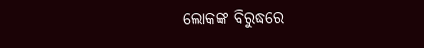ଲୋକଙ୍କ ବିରୁଦ୍ଧରେ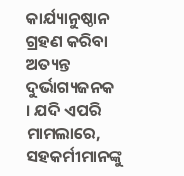କାର୍ଯ୍ୟାନୁଷ୍ଠାନ ଗ୍ରହଣ କରିବା ଅତ୍ୟନ୍ତ ଦୁର୍ଭାଗ୍ୟଜନକ । ଯଦି ଏପରି ମାମଲାରେ, ସହକର୍ମୀମାନଙ୍କୁ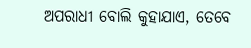ଅପରାଧୀ ବୋଲି କୁହାଯାଏ, ତେବେ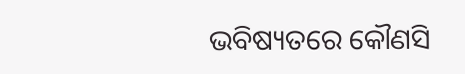ଭବିଷ୍ୟତରେ କୌଣସି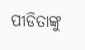ପୀଡିତାଙ୍କୁ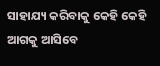ସାହାଯ୍ୟ କରିବାକୁ କେହି କେହି ଆଗକୁ ଆସିବେ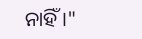ନାହିଁ ।"